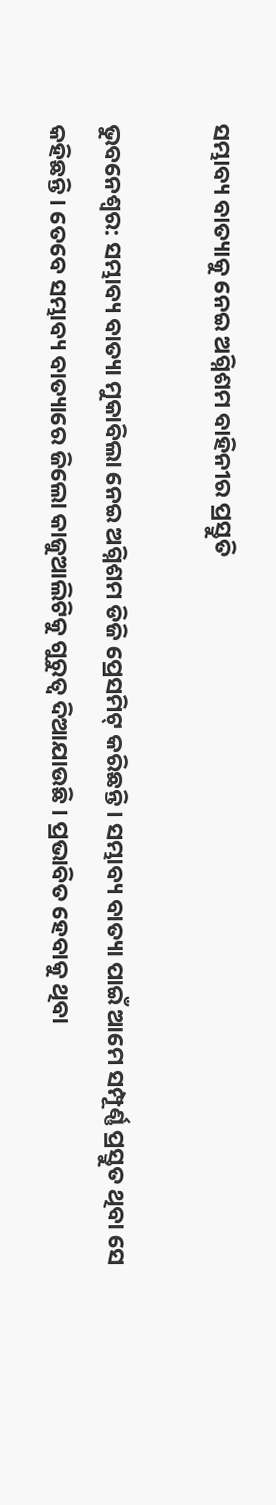ସମ୍ଭାବ୍ୟ ବାତ୍ୟାକୁ ନେଇ ଅଗ୍ନିଶମ ବାହିନୀର ପ୍ରସ୍ତୁତି

ଭୁବନେଶ୍ୱର: ସମ୍ଭାବ୍ୟ ବାତ୍ୟା ମୁକାବିଲା ନେଇ ଅଗ୍ନିଶମ ଡିଜି ପ୍ରେସମିଟ୍ କରିଛନ୍ତି । ସମ୍ଭାବ୍ୟ ବାତ୍ୟା ପାଇଁ ଆମେ ସମ୍ପୂର୍ଣ୍ଣ ପ୍ରସ୍ତୁତ ଥିବା ସେ କହିଛନ୍ତି । ତେବେ ସମ୍ଭାବ୍ୟ ବାତ୍ୟାରେ ଜିଲୋ କାଜୁଆଲିଟିକୁ ଗୁରୁତ୍ୱ ଦିଆଯାଉଛି । ପ୍ରଭାବିତ ହେବାକୁ ଥିବା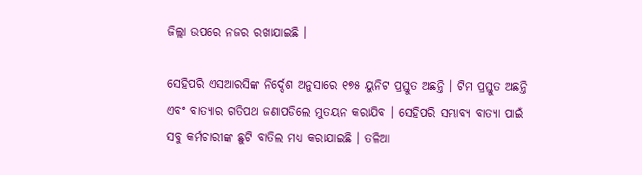ଜିଲ୍ଲା ଉପରେ ନଜର ରଖାଯାଇଛି ।

ସେହିପରି ଏସଆରସିଙ୍କ ନିର୍ଦ୍ଦେଶ ଅନୁସାରେ ୧୭୫ ୟୁନିଟ ପ୍ରସ୍ତୁତ ଅଛନ୍ତି । ଟିମ ପ୍ରସ୍ତୁତ ଅଛନ୍ତି ଏବଂ ବାତ୍ୟାର ଗତିପଥ ଜଣାପଡିଲେ ମୁତୟନ କରାଯିବ । ସେହିପରି ସମ୍ଭାବ୍ୟ ବାତ୍ୟା ପାଇଁ ସବୁ କର୍ମଚାରୀଙ୍କ ଛୁଟି ବାତିଲ ମଧ୍ୟ କରାଯାଇଛି । ତଳିଆ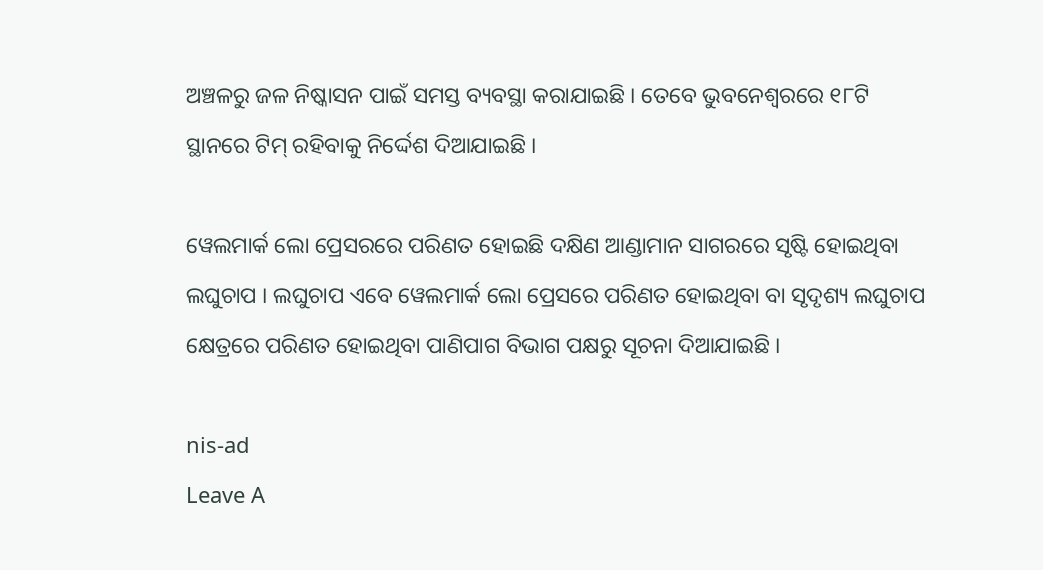ଅଞ୍ଚଳରୁ ଜଳ ନିଷ୍କାସନ ପାଇଁ ସମସ୍ତ ବ୍ୟବସ୍ଥା କରାଯାଇଛି । ତେବେ ଭୁବନେଶ୍ୱରରେ ୧୮ଟି ସ୍ଥାନରେ ଟିମ୍ ରହିବାକୁ ନିର୍ଦ୍ଦେଶ ଦିଆଯାଇଛି ।

ୱେଲମାର୍କ ଲୋ ପ୍ରେସରରେ ପରିଣତ ହୋଇଛି ଦକ୍ଷିଣ ଆଣ୍ଡାମାନ ସାଗରରେ ସୃଷ୍ଟି ହୋଇଥିବା ଲଘୁଚାପ । ଲଘୁଚାପ ଏବେ ୱେଲମାର୍କ ଲୋ ପ୍ରେସରେ ପରିଣତ ହୋଇଥିବା ବା ସୃଦୃଶ୍ୟ ଲଘୁଚାପ କ୍ଷେତ୍ରରେ ପରିଣତ ହୋଇଥିବା ପାଣିପାଗ ବିଭାଗ ପକ୍ଷରୁ ସୂଚନା ଦିଆଯାଇଛି ।

nis-ad
Leave A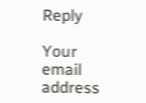Reply

Your email address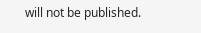will not be published.